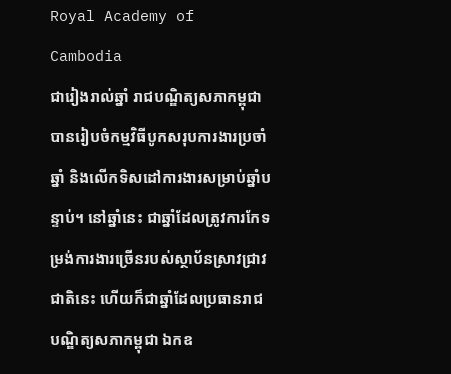Royal Academy of Cambodia
ជារៀងរាល់ឆ្នាំ រាជបណ្ឌិត្យសភាកម្ពុជា បានរៀបចំកម្មវិធីបូកសរុបការងារប្រចាំឆ្នាំ និងលើកទិសដៅការងារសម្រាប់ឆ្នាំបន្ទាប់។ នៅឆ្នាំនេះ ជាឆ្នាំដែលត្រូវការកែទម្រង់ការងារច្រើនរបស់ស្ថាប័នស្រាវជ្រាវជាតិនេះ ហើយក៏ជាឆ្នាំដែលប្រធានរាជបណ្ឌិត្យសភាកម្ពុជា ឯកឧ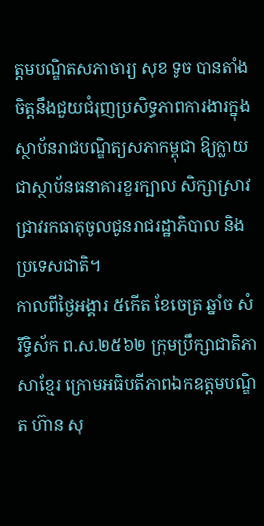ត្តមបណ្ឌិតសភាចារ្យ សុខ ទូច បានតាំងចិត្តនឹងជួយជំរុញប្រសិទ្ធភាពការងារក្នុងស្ថាប័នរាជបណ្ឌិត្យសភាកម្ពុជា ឱ្យក្លាយជាស្ថាប័នធនាគារខួរក្បាល សិក្សាស្រាវជ្រាវរកធាតុចូលជូនរាជរដ្ឋាភិបាល និងប្រទេសជាតិ។
កាលពីថ្ងៃអង្គារ ៥កេីត ខែចេត្រ ឆ្នាំច សំរឹទ្ធិស័ក ព.ស.២៥៦២ ក្រុមប្រឹក្សាជាតិភាសាខ្មែរ ក្រោមអធិបតីភាពឯកឧត្តមបណ្ឌិត ហ៊ាន សុ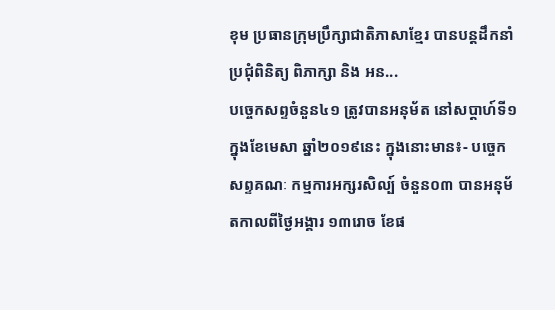ខុម ប្រធានក្រុមប្រឹក្សាជាតិភាសាខ្មែរ បានបន្តដឹកនាំប្រជុំពិនិត្យ ពិភាក្សា និង អន...
បច្ចេកសព្ទចំនួន៤១ ត្រូវបានអនុម័ត នៅសប្តាហ៍ទី១ ក្នុងខែមេសា ឆ្នាំ២០១៩នេះ ក្នុងនោះមាន៖- បច្ចេកសព្ទគណៈ កម្មការអក្សរសិល្ប៍ ចំនួន០៣ បានអនុម័តកាលពីថ្ងៃអង្គារ ១៣រោច ខែផ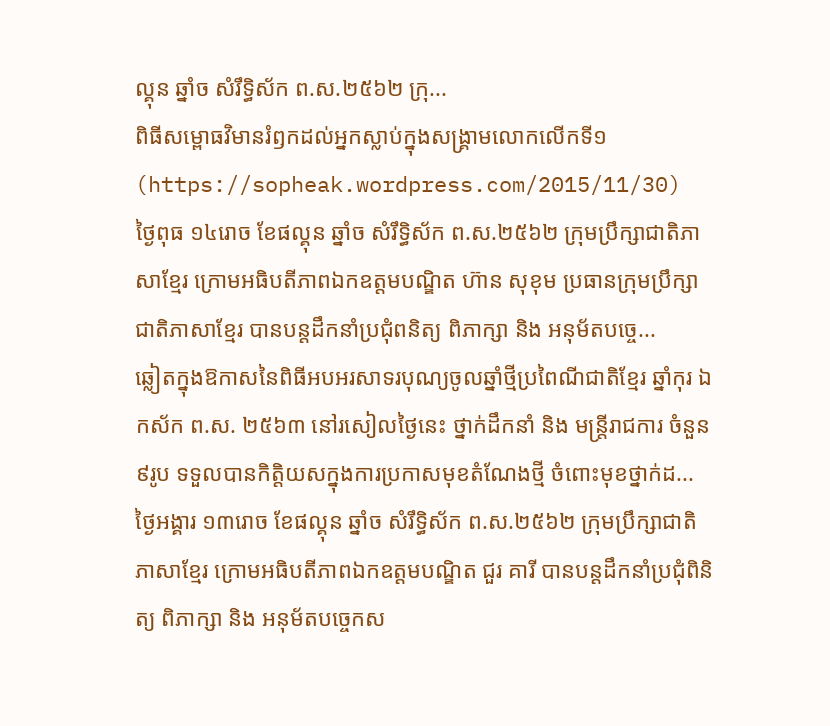ល្គុន ឆ្នាំច សំរឹទ្ធិស័ក ព.ស.២៥៦២ ក្រុ...
ពិធីសម្ពោធវិមានរំឭកដល់អ្នកស្លាប់ក្នុងសង្គ្រាមលោកលើកទី១ (https://sopheak.wordpress.com/2015/11/30)
ថ្ងៃពុធ ១៤រោច ខែផល្គុន ឆ្នាំច សំរឹទ្ធិស័ក ព.ស.២៥៦២ ក្រុមប្រឹក្សាជាតិភាសាខ្មែរ ក្រោមអធិបតីភាពឯកឧត្តមបណ្ឌិត ហ៊ាន សុខុម ប្រធានក្រុមប្រឹក្សាជាតិភាសាខ្មែរ បានបន្តដឹកនាំប្រជុំពនិត្យ ពិភាក្សា និង អនុម័តបច្ចេ...
ឆ្លៀតក្នុងឱកាសនៃពិធីអបអរសាទរបុណ្យចូលឆ្នាំថ្មីប្រពៃណីជាតិខ្មែរ ឆ្នាំកុរ ឯកស័ក ព.ស. ២៥៦៣ នៅរសៀលថ្ងៃនេះ ថ្នាក់ដឹកនាំ និង មន្ត្រីរាជការ ចំនួន ៩រូប ទទួលបានកិត្តិយសក្នុងការប្រកាសមុខតំណែងថ្មី ចំពោះមុខថ្នាក់ដ...
ថ្ងៃអង្គារ ១៣រោច ខែផល្គុន ឆ្នាំច សំរឹទ្ធិស័ក ព.ស.២៥៦២ ក្រុមប្រឹក្សាជាតិភាសាខ្មែរ ក្រោមអធិបតីភាពឯកឧត្តមបណ្ឌិត ជួរ គារី បានបន្តដឹកនាំប្រជុំពិនិត្យ ពិភាក្សា និង អនុម័តបច្ចេកស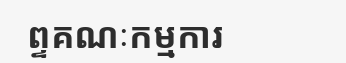ព្ទគណៈកម្មការ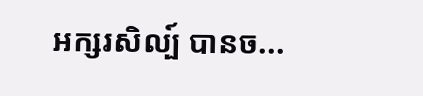អក្សរសិល្ប៍ បានច...